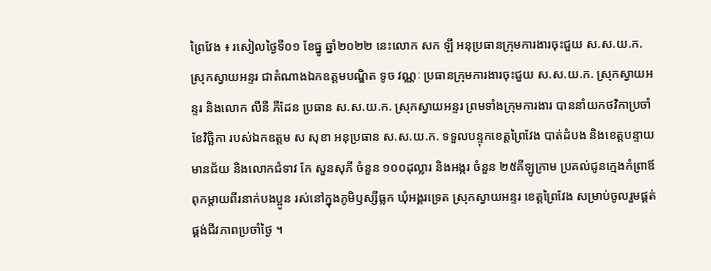ព្រៃវែង ៖ រសៀលថ្ងៃទី០១ ខែធ្នូ ឆ្នាំ២០២២ នេះលោក សក ឡី អនុប្រធានក្រុមការងារចុះជួយ ស.ស.យ.ក. ស្រុកស្វាយអន្ទរ ជាតំណាងឯកឧត្តមបណ្ឌិត ទូច វណ្ណៈ ប្រធានក្រុមការងារចុះជួយ ស.ស.យ.ក. ស្រុកស្វាយអន្ទរ និងលោក លីនី ភីដែន ប្រធាន ស.ស.យ.ក. ស្រុកស្វាយអន្ទរ ព្រមទាំងក្រុមការងារ បាននាំយកថវិកាប្រចាំខែវិច្ឆិកា របស់ឯកឧត្តម ស សុខា អនុប្រធាន ស.ស.យ.ក. ទទួលបន្ទុកខេត្តព្រៃវែង បាត់ដំបង និងខេត្តបន្ទាយមានជ័យ និងលោកជំទាវ កែ សួនសុភី ចំនួន ១០០ដុល្លារ និងអង្ករ ចំនួន ២៥គីឡូក្រាម ប្រគល់ជូនក្មេងកំព្រាឪពុកម្តាយពីរនាក់បងប្អូន រស់នៅក្នុងភូមិឫស្សីធ្លក ឃុំអង្គរទ្រេត ស្រុកស្វាយអន្ទរ ខេត្តព្រៃវែង សម្រាប់ចូលរួមផ្គត់ផ្គង់ជីវភាពប្រចាំថ្ងៃ ។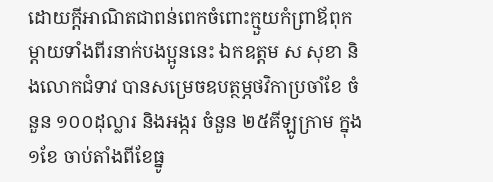ដោយក្តីអាណិតជាពន់ពេកចំពោះក្មួយកំព្រាឪពុកម្តាយទាំងពីរនាក់បងប្អូននេះ ឯកឧត្តម ស សុខា និងលោកជំទាវ បានសម្រេចឧបត្ថម្ភថវិកាប្រចាំខែ ចំនួន ១០០ដុល្លារ និងអង្ករ ចំនួន ២៥គីឡូក្រាម ក្នុង ១ខែ ចាប់តាំងពីខែធ្នូ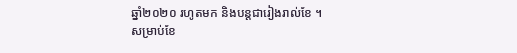ឆ្នាំ២០២០ រហូតមក និងបន្តជារៀងរាល់ខែ ។
សម្រាប់ខែ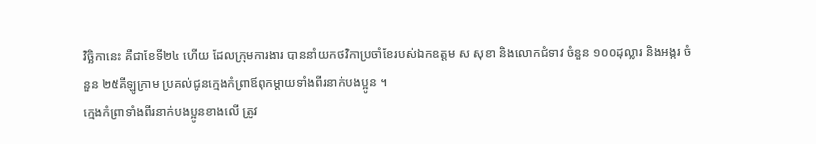វិច្ឆិកានេះ គឺជាខែទី២៤ ហើយ ដែលក្រុមការងារ បាននាំយកថវិកាប្រចាំខែរបស់ឯកឧត្តម ស សុខា និងលោកជំទាវ ចំនួន ១០០ដុល្លារ និងអង្ករ ចំនួន ២៥គីឡូក្រាម ប្រគល់ជូនក្មេងកំព្រាឪពុកម្តាយទាំងពីរនាក់បងប្អូន ។
ក្មេងកំព្រាទាំងពីរនាក់បងប្អូនខាងលើ ត្រូវ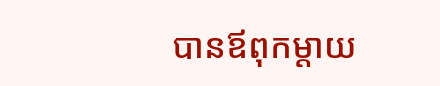បានឪពុកម្តាយ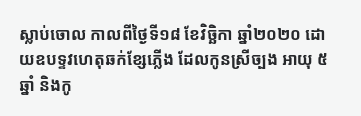ស្លាប់ចោល កាលពីថ្ងៃទី១៨ ខែវិច្ឆិកា ឆ្នាំ២០២០ ដោយឧបទ្ទវហេតុឆក់ខ្សែភ្លើង ដែលកូនស្រីច្បង អាយុ ៥ឆ្នាំ និងកូ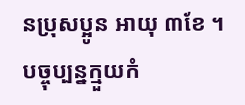នប្រុសប្អូន អាយុ ៣ខែ ។ បច្ចុប្បន្នក្មួយកំ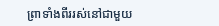ព្រាទាំងពីររស់នៅជាមួយ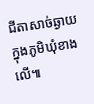ជីតាសាច់ឆ្ងាយក្នុងភូមិឃុំខាងលើ៕